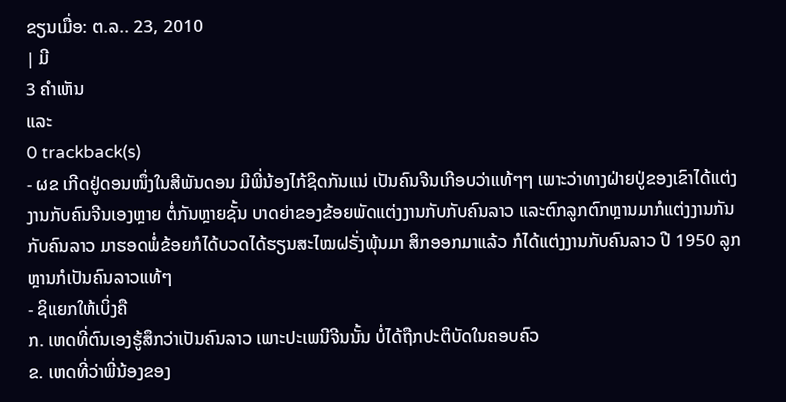ຂຽນເມື່ອ: ຕ.ລ.. 23, 2010
| ມີ
3 ຄຳເຫັນ
ແລະ
0 trackback(s)
- ຜຂ ເກີດຢູ່ດອນໜຶ່ງໃນສີພັນດອນ ມີພີ່ນ້ອງໄກ້ຊິດກັນແນ່ ເປັນຄົນຈີນເກີອບວ່າແທ້ໆໆ ເພາະວ່າທາງຝ່າຍປູ່ຂອງເຂົາໄດ້ແຕ່ງງານກັບຄົນຈີນເອງຫຼາຍ ຕໍ່ກັນຫຼາຍຊັ້ນ ບາດຍ່າຂອງຂ້ອຍພັດແຕ່ງງານກັບກັບຄົນລາວ ແລະຕົກລູກຕົກຫຼານມາກໍແຕ່ງງານກັນກັບຄົນລາວ ມາຮອດພໍ່ຂ້ອຍກໍໄດ້ບວດໄດ້ຮຽນສະໄໝຝຣັ່ງພຸ້ນມາ ສິກອອກມາແລ້ວ ກໍໄດ້ແຕ່ງງານກັບຄົນລາວ ປີ 1950 ລູກຫຼານກໍເປັນຄົນລາວແທ້ໆ
- ຊິແຍກໃຫ້ເບິ່ງຄື
ກ. ເຫດທີ່ຕົນເອງຮູ້ສຶກວ່າເປັນຄົນລາວ ເພາະປະເພນີຈີນນັ້ນ ບໍ່ໄດ້ຖືກປະຕິບັດໃນຄອບຄົວ
ຂ. ເຫດທີ່ວ່າພີ່ນ້ອງຂອງ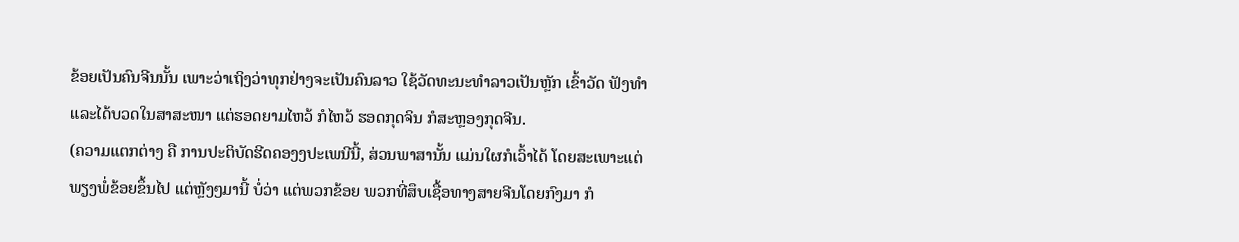ຂ້ອຍເປັນຄົນຈີນນັ້ນ ເພາະວ່າເຖິງວ່າທຸກຢ່າງຈະເປັນຄົນລາວ ໃຊ້ວັດທະນະທໍາລາວເປັນຫຼັກ ເຂົ້າວັດ ຟັງທໍາ ແລະໄດ້ບວດໃນສາສະໜາ ແຕ່ຮອດຍາມໄຫວ້ ກໍໄຫວ້ ຮອດກຸດຈິນ ກໍສະຫຼອງກຸດຈີນ.
(ຄວາມແຕກຕ່າງ ຄື ການປະຕິບັດຮີດຄອງງປະເພນີນີ້, ສ່ວນພາສານັ້ນ ແມ່ນໃຜກໍເວົ້າໄດ້ ໂດຍສະເພາະແຕ່ພຽງພໍ່ຂ້ອຍຂຶ້ນໄປ ແຕ່ຫຼັງໆມານີ້ ບໍ່ວ່າ ແຕ່ພວກຂ້ອຍ ພວກທີ່ສຶບເຊື້ອທາງສາຍຈີນໂດຍກົງມາ ກໍ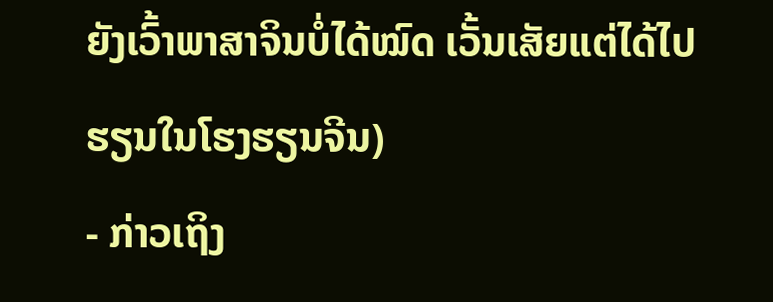ຍັງເວົ້າພາສາຈິນບໍ່ໄດ້ໝົດ ເວັ້ນເສັຍແຕ່ໄດ້ໄປຮຽນໃນໂຮງຮຽນຈີນ)
- ກ່າວເຖິງ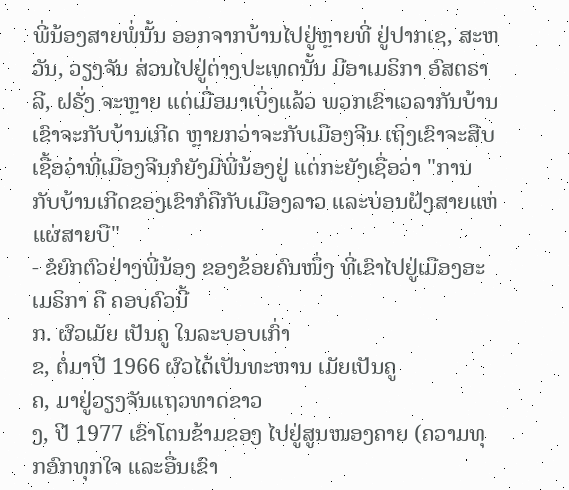ພີ່ນ້ອງສາຍພໍ່ນັ້ນ ອອກຈາກບ້ານໄປຢູ່ຫຼາຍທີ່ ຢູ່ປາກເຊ, ສະຫວັນ, ວຽງຈັນ ສ່ວນໄປຢູ່ຕ່າງປະເທດນັ້ນ ມີອາເມຣິກາ ອົສຕຣາລີ, ຝຣັ່ງ ຈະຫຼາຍ ແຕ່ເມື່ອມາເບິ່ງແລ້ວ ພວກເຂົາເວລາກັນບ້ານ ເຂົາຈະກັບບ້ານເກີດ ຫຼາຍກວ່າຈະກັບເມືອງຈີນ ເຖິງເຂົາຈະສືບເຊື້ອວ່າທີ່ເມືອງຈີນກໍຍັງມີພີ່ນ້ອງຢູ່ ແຕ່ກະຍັງເຊື່ອວ່າ "ການກັບບ້ານເກີດຂອງເຂົາກໍຄືກັບເມືອງລາວ ແລະບ່ອນຝັງສາຍແຫ່ແຜ່ສາຍບື"
- ຂໍຍົກຕົວຢ່າງພີ່ນ້ອງ ຂອງຂ້ອຍຄົນໜຶ່ງ ທີ່ເຂົາໄປຢູ່ເມືອງອະເມຣິກາ ຄື ຄອບຄົວນີ້
ກ. ຜົວເມັຍ ເປັນຄູ ໃນລະບອບເກົ່າ
ຂ, ຕໍ່ມາປີ 1966 ຜົວໄດ້ເປັນທະຫານ ເມັຍເປັນຄູ
ຄ, ມາຢູ່ວຽງຈັນແຖວທາດຂາວ
ງ, ປີ 1977 ເຂົາໂຕນຂ້າມຂອງ ໄປຢູ່ສູນໜອງຄາຍ (ຄວາມທຸກອົກທຸກໃຈ ແລະອື່ນເຂົາ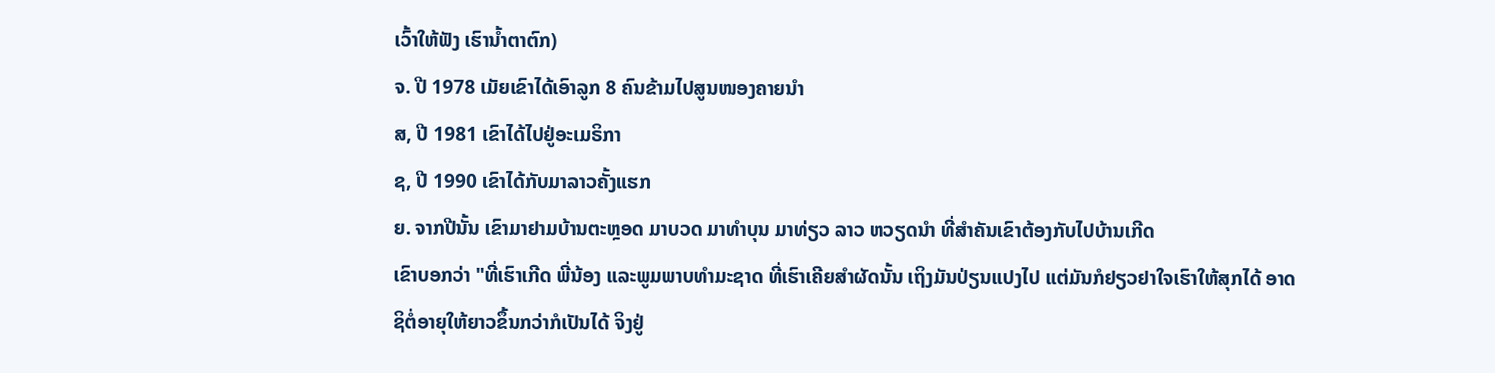ເວົ້າໃຫ້ຟັງ ເຮົານໍ້າຕາຕົກ)
ຈ. ປີ 1978 ເມັຍເຂົາໄດ້ເອົາລູກ 8 ຄົນຂ້າມໄປສູນໜອງຄາຍນໍາ
ສ, ປີ 1981 ເຂົາໄດ້ໄປຢູ່ອະເມຣິກາ
ຊ, ປີ 1990 ເຂົາໄດ້ກັບມາລາວຄັ້ງແຮກ
ຍ. ຈາກປີນັ້ນ ເຂົາມາຢາມບ້ານຕະຫຼອດ ມາບວດ ມາທໍາບຸນ ມາທ່ຽວ ລາວ ຫວຽດນໍາ ທີ່ສໍາຄັນເຂົາຕ້ອງກັບໄປບ້ານເກີດ
ເຂົາບອກວ່າ "ທີ່ເຮົາເກີດ ພີ່ນ້ອງ ແລະພູມພາບທໍາມະຊາດ ທີ່ເຮົາເຄີຍສໍາຜັດນັ້ນ ເຖິງມັນປ່ຽນແປງໄປ ແຕ່ມັນກໍຢຽວຢາໃຈເຮົາໃຫ້ສຸກໄດ້ ອາດຊິຕໍ່ອາຍຸໃຫ້ຍາວຂຶ້ນກວ່າກໍເປັນໄດ້ ຈິງຢູ່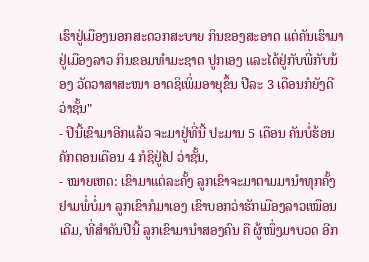ເຮົາຢູ່ເມືອງນອກສະດວກສະບາຍ ກິນຂອງສະອາດ ແຕ່ຄັນເຮົາມາຢູ່ເມືອງລາວ ກິນຂອມທໍາມະຊາດ ປູກເອງ ແລະໄດ້ຢູ່ກັບພີ່ກັບນ້ອງ ວັດວາສາສະໜາ ອາດຊິເພິ່ມອາຍຸຂຶ້ນ ປີລະ 3 ເດືອນກໍຍັງດີ ວ່າຊັ້ນ"
- ປີນີ້ເຂົາມາອີກແລ້ວ ຈະມາຢູ່ທີ່ນີ້ ປະມານ 5 ເດືອນ ຄັນບໍ່ຮ້ອນຄັກຕອນເດືອນ 4 ກໍຊິຢູ່ໄປ ວ່າຊັ້ນ,
- ໝາຍເຫດ: ເຂົາມາແຕ່ລະຄັ້ງ ລູກເຂົາຈະມາຕາມມານໍາທຸກຄັ້ງ ຢາມພໍ່ບໍ່ມາ ລູກເຂົາກໍມາເອງ ເຂົາບອກວ່າຮັກເມືອງລາວເໝືອນເດີມ, ທີ່ສໍາຄັນປີນີ້ ລູກເຂົາມານໍາສອງຄົນ ຄື ຜູ້ໜຶ່ງມາບວດ ອີກ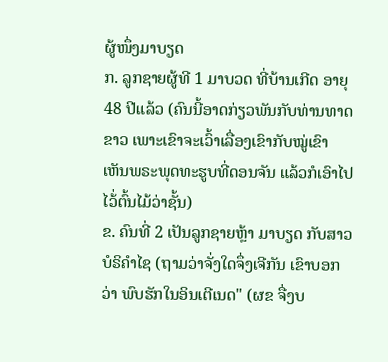ຜູ້ໜຶ່ງມາບຽດ
ກ. ລູກຊາຍຜູ້ທີ 1 ມາບວດ ທີ່ບ້ານເກີດ ອາຍຸ 48 ປີແລ້ວ (ຄົນນີ້ອາດກ່ຽວພັນກັບທ່ານທາດຂາວ ເພາະເຂົາຈະເວົ້າເລື່ອງເຂົາກັບໝູ່ເຂົາ ເຫັນພຣະພຸດທະຮູບທີ່ດອນຈັນ ແລ້ວກໍເອົາໄປໄວ້່ຕົ້ນໄມ້ວ່າຊັ້ນ)
ຂ. ຄົນທີ່ 2 ເປັນລູກຊາຍຫຼ້າ ມາບຽດ ກັບສາວບໍຣິຄໍາໄຊ (ຖາມວ່າຈັ່ງໃດຈຶ່ງເຈີກັນ ເຂົາບອກວ່າ ພົບຮັກໃນອິນເຕີເນດ" (ຜຂ ຈື່ງບ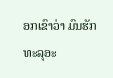ອກເຂົາວ່າ ມົນຮັກທະລຸອະ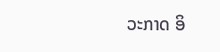ວະກາດ ອິ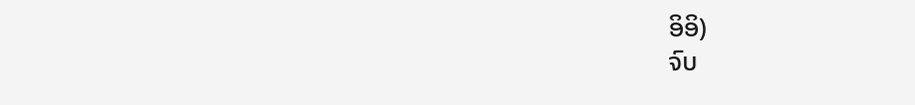ອິອິ)
ຈົບ